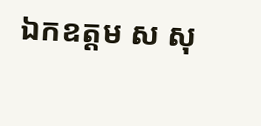ឯកឧត្តម ស សុ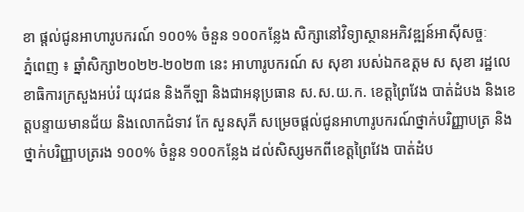ខា ផ្តល់ជូនអាហារូបករណ៍ ១០០% ចំនួន ១០០កន្លែង សិក្សានៅវិទ្យាស្ថានអភិវឌ្ឍន៍អាស៊ីសច្ចៈ
ភ្នំពេញ ៖ ឆ្នាំសិក្សា២០២២-២០២៣ នេះ អាហារូបករណ៍ ស សុខា របស់ឯកឧត្តម ស សុខា រដ្ឋលេខាធិការក្រសួងអប់រំ យុវជន និងកីឡា និងជាអនុប្រធាន ស.ស.យ.ក. ខេត្តព្រៃវែង បាត់ដំបង និងខេត្តបន្ទាយមានជ័យ និងលោកជំទាវ កែ សួនសុភី សម្រេចផ្តល់ជូនអាហារូបករណ៍ថ្នាក់បរិញ្ញាបត្រ និងថ្នាក់បរិញ្ញាបត្ររង ១០០% ចំនួន ១០០កន្លែង ដល់សិស្សមកពីខេត្តព្រៃវែង បាត់ដំប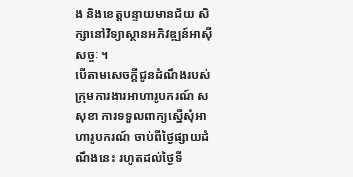ង និងខេត្តបន្ទាយមានជ័យ សិក្សានៅវិទ្យាស្ថានអភិវឌ្ឍន៍អាស៊ីសច្ចៈ ។
បើតាមសេចក្តីជូនដំណឹងរបស់ក្រុមការងារអាហារូបករណ៍ ស សុខា ការទទួលពាក្យស្នើសុំអាហារូបករណ៍ ចាប់ពីថ្ងៃផ្សាយដំណឹងនេះ រហូតដល់ថ្ងៃទី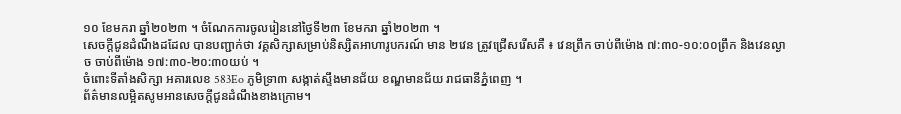១០ ខែមករា ឆ្នាំ២០២៣ ។ ចំណែកការចូលរៀននៅថ្ងៃទី២៣ ខែមករា ឆ្នាំ២០២៣ ។
សេចក្តីជូនដំណឹងដដែល បានបញ្ជាក់ថា វគ្គសិក្សាសម្រាប់និស្សិតអាហារូបករណ៍ មាន ២វេន ត្រូវជ្រើសរើសគឺ ៖ វេនព្រឹក ចាប់ពីម៉ោង ៧:៣០-១០:០០ព្រឹក និងវេនល្ងាច ចាប់ពីម៉ោង ១៧:៣០-២០:៣០យប់ ។
ចំពោះទីតាំងសិក្សា អគារលេខ 583Eo ភូមិទ្រា៣ សង្កាត់ស្ទឹងមានជ័យ ខណ្ឌមានជ័យ រាជធានីភ្នំពេញ ។
ព័ត៌មានលម្អិតសូមអានសេចក្តីជូនដំណឹងខាងក្រោម។